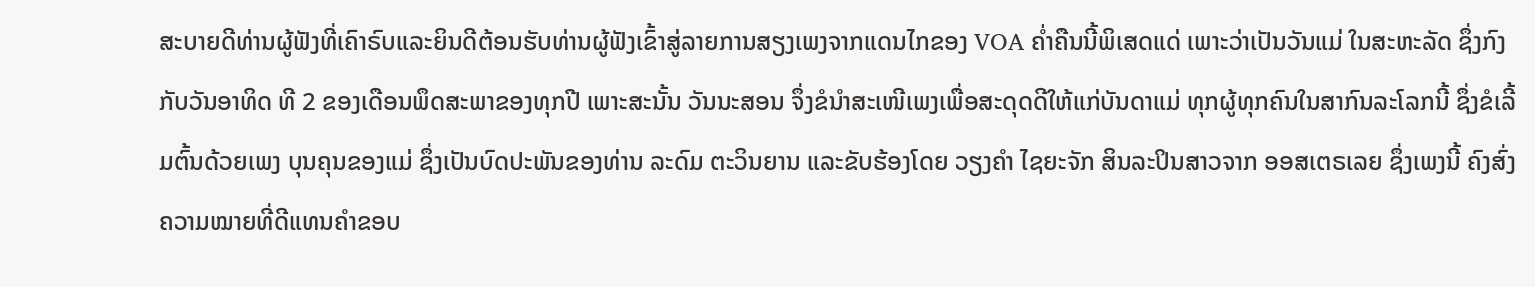ສະບາຍດີທ່ານຜູ້ຟັງທີ່ເຄົາຣົບແລະຍິນດີຕ້ອນຮັບທ່ານຜູ້ຟັງເຂົ້າສູ່ລາຍການສຽງເພງຈາກແດນໄກຂອງ VOA ຄ່ຳຄືນນີ້ພິເສດແດ່ ເພາະວ່າເປັນວັນແມ່ ໃນສະຫະລັດ ຊຶ່ງກົງກັບວັນອາທິດ ທີ 2 ຂອງເດືອນພຶດສະພາຂອງທຸກປີ ເພາະສະນັ້ນ ວັນນະສອນ ຈຶ່ງຂໍນໍາສະເໜີເພງເພື່ອສະດຸດດີໃຫ້ແກ່ບັນດາແມ່ ທຸກຜູ້ທຸກຄົນໃນສາກົນລະໂລກນີ້ ຊຶ່ງຂໍເລີ້ມຕົ້ນດ້ວຍເພງ ບຸນຄຸນຂອງແມ່ ຊຶ່ງເປັນບົດປະພັນຂອງທ່ານ ລະດົມ ຕະວິນຍານ ແລະຂັບຮ້ອງໂດຍ ວຽງຄຳ ໄຊຍະຈັກ ສິນລະປິນສາວຈາກ ອອສເຕຣເລຍ ຊຶ່ງເພງນີ້ ຄົງສົ່ງຄວາມໝາຍທີ່ດີແທນຄຳຂອບ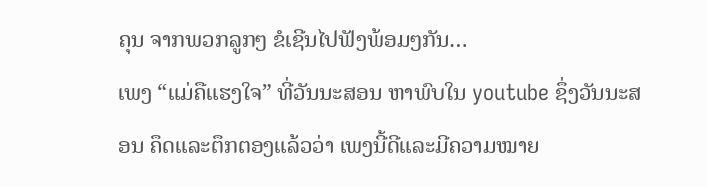ຄຸນ ຈາກພວກລູກໆ ຂໍເຊີນໄປຟັງພ້ອມໆກັນ…
ເພງ “ແມ່ຄືແຮງໃຈ” ທີ່ວັນນະສອນ ຫາພົບໃນ youtube ຊຶ່ງວັນນະສອນ ຄຶດແລະຕຶກຕອງແລ້ວວ່າ ເພງນີ້ດີແລະມີຄວາມໝາຍ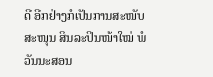ດີ ອີກຢ່າງກໍເປັນການສະໜັບສະໜຸນ ສິນລະປິນໜ້າໃໝ່ ພໍວັນນະສອນ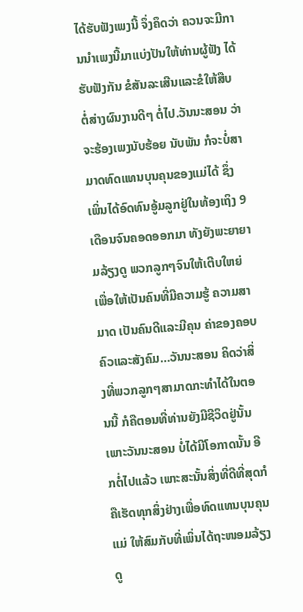ໄດ້ຮັບຟັງເພງນີ້ ຈຶ່ງຄຶດວ່າ ຄວນຈະມີການນຳເພງນີ້ມາແບ່ງປັນໃຫ້ທ່ານຜູ້ຟັງ ໄດ້ຮັບຟັງກັນ ຂໍສັນລະເສີນແລະຂໍໃຫ້ສືບຕໍ່ສ່າງຜົນງານດີໆ ຕໍ່ໄປ.ວັນນະສອນ ວ່າ ຈະຮ້ອງເພງນັບຮ້ອຍ ນັບພັນ ກໍຈະບໍ່ສາມາດທົດແທນບຸນຄຸນຂອງແມ່ໄດ້ ຊຶ່ງເພິ່ນໄດ້ອົດທົນອູ້ມລູກຢູ່ໃນທ້ອງເຖິງ 9 ເດືອນຈົນຄອດອອກມາ ທັງຍັງພະຍາຍາມລ້ຽງດູ ພວກລູກໆຈົນໃຫ້ເຕີບໃຫຍ່ ເພື່ອໃຫ້ເປັນຄົນທີ່ມີຄວາມຮູ້ ຄວາມສາມາດ ເປັນຄົນດີແລະມີຄຸນ ຄ່າຂອງຄອບຄົວແລະສັງຄົມ…ວັນນະສອນ ຄິດວ່າສິ່ງທີ່ພວກລູກໆສາມາດກະທໍາໄດ້ໃນຕອນນີ້ ກໍຄືຕອນທີ່ທ່ານຍັງມີຊີວິດຢູ່ນັ້ນ ເພາະວັນນະສອນ ບໍ່ໄດ້ມີໂອກາດນັ້ນ ອີກຕໍ່ໄປແລ້ວ ເພາະສະນັ້ນສິ່ງທີ່ດີທີ່ສຸດກໍຄືເຮັດທຸກສິ່ງຢ່າງເພື່ອທົດແທນບຸນຄຸນແມ່ ໃຫ້ສົມກັບທີ່ເພິ່ນໄດ້ຖະໜອມລ້ຽງດູ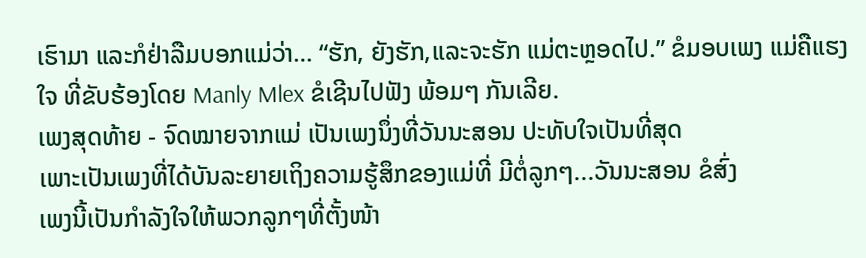ເຮົາມາ ແລະກໍຢ່າລືມບອກແມ່ວ່າ… “ຮັກ, ຍັງຮັກ,ແລະຈະຮັກ ແມ່ຕະຫຼອດໄປ.” ຂໍມອບເພງ ແມ່ຄືແຮງໃຈ ທີ່ຂັບຮ້ອງໂດຍ Manly Mlex ຂໍເຊີນໄປຟັງ ພ້ອມໆ ກັນເລີຍ.
ເພງສຸດທ້າຍ - ຈົດໝາຍຈາກແມ່ ເປັນເພງນຶ່ງທີ່ວັນນະສອນ ປະທັບໃຈເປັນທີ່ສຸດ
ເພາະເປັນເພງທີ່ໄດ້ບັນລະຍາຍເຖິງຄວາມຮູ້ສຶກຂອງແມ່ທີ່ ມີຕໍ່ລູກໆ...ວັນນະສອນ ຂໍສົ່ງ
ເພງນີ້ເປັນກຳລັງໃຈໃຫ້ພວກລູກໆທີ່ຕັ້ງໜ້າ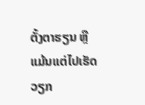ຕັ້ງຕາຮຽນ ຫຼືແມ້ນແຕ່ໄປເຮັດວຽກ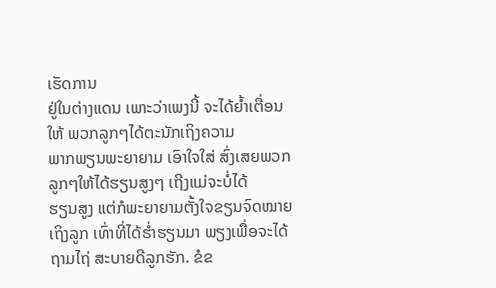ເຮັດການ
ຢູ່ໃນຕ່າງແດນ ເພາະວ່າເພງນີ້ ຈະໄດ້ຍ້ຳເຕື່ອນໃຫ້ ພວກລູກໆໄດ້ຕະນັກເຖິງຄວາມ
ພາກພຽນພະຍາຍາມ ເອົາໃຈໃສ່ ສົ່ງເສຍພວກລູກໆໃຫ້ໄດ້ຮຽນສູງໆ ເຖີງແມ່ຈະບໍ່ໄດ້
ຮຽນສູງ ແຕ່ກໍພະຍາຍາມຕັ້ງໃຈຂຽນຈົດໝາຍເຖິງລູກ ເທົ່າທີ່ໄດ້ຮ່ຳຮຽນມາ ພຽງເພື່ອຈະໄດ້ຖາມໄຖ່ ສະບາຍດີລູກຮັກ. ຂໍຂ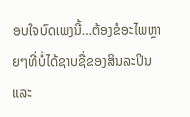ອບໃຈບົດເພງນີ້…ຕ້ອງຂໍອະໄພຫຼາຍໆທີ່ບໍ່ໄດ້ຊາບຊື່ຂອງສິນລະປິນແລະ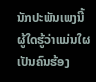ນັກປະພັນເພງນີ້ ຜູ້ໃດຮູ້ວ່າແມ່ນໃຜເປັນຄົນຮ້ອງ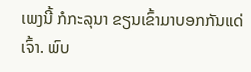ເພງນີ້ ກໍກະລຸນາ ຂຽນເຂົ້າມາບອກກັນແດ່ ເຈົ້າ. ພົບ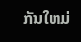ກັນໃຫມ່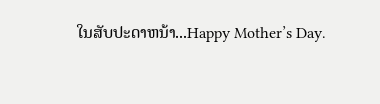ໃນສັບປະດາຫນ້າ...Happy Mother’s Day.